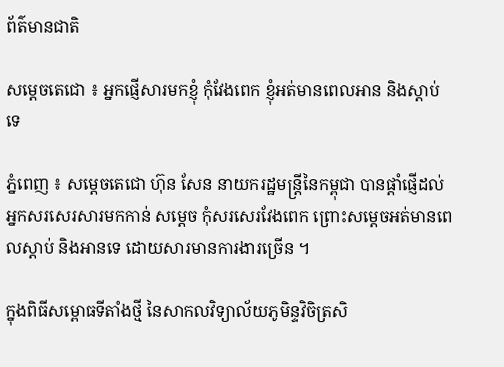ព័ត៌មានជាតិ

សម្ដេចតេជោ ៖ អ្នកផ្ញើសារមកខ្ញុំ កុំវែងពេក ខ្ញុំអត់មានពេលអាន និងស្តាប់ទេ

ភ្នំពេញ ៖ សម្ដេចតេជោ ហ៊ុន សែន នាយករដ្ឋមន្ដ្រីនៃកម្ពុជា បានផ្ដាំផ្ញើដល់អ្នកសរសេរសារមកកាន់ សម្ដេច កុំសរសេរវែងពេក ព្រោះសម្ដេចអត់មានពេលស្ដាប់ និងអានទេ ដោយសារមានការងារច្រើន ។

ក្នុងពិធីសម្ពោធទីតាំងថ្មី នៃសាកលវិទ្យាល័យភូមិន្ទវិចិត្រសិ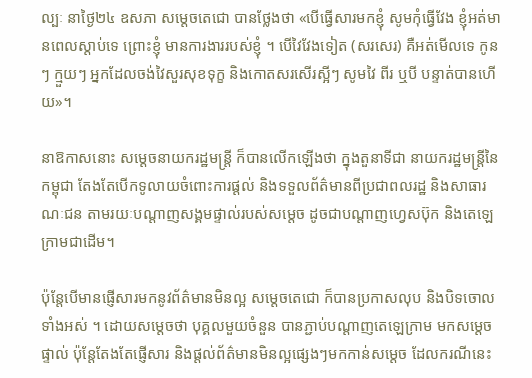ល្បៈ នាថ្ងៃ២៤ ឧសភា សម្ដេចតេជោ បានថ្លែងថា «បើធ្វើសារមកខ្ញុំ សូមកុំធ្វើវែង ខ្ញុំអត់មានពេលស្ដាប់ទេ ព្រោះខ្ញុំ មានការងាររបស់ខ្ញុំ ។ បើវៃវែងទៀត (សរសេរ) គឺអត់មើលទេ កូនៗ ក្មួយៗ អ្នកដែលចង់វៃសួរសុខទុក្ខ និងកោតសរសើរស្អីៗ សូមវៃ ពីរ ឬបី បន្ទាត់បានហើយ»។

នាឱកាសនោះ សម្ដេចនាយករដ្ឋមន្ដ្រី ក៏បានលើកឡើងថា ក្នុងតួនាទីជា នាយករដ្ឋមន្រ្ដីនៃកម្ពុជា តែងតែបើកទូលាយចំពោះការផ្ដល់ និងទទួលព័ត៌មានពីប្រជាពលរដ្ឋ និងសាធារណៈជន តាមរយៈបណ្ដាញសង្គមផ្ទាល់របស់សម្ដេច ដូចជាបណ្ដាញហ្វេសប៊ុក និងតេឡេក្រាមជាដើម។

ប៉ុន្តែបើមានផ្ញើសារមកនូវព័ត៌មានមិនល្អ សម្ដេចតេជោ ក៏បានប្រកាសលុប និងបិទចោលទាំងអស់ ។ ដោយសម្តេចថា បុគ្គលមួយចំនួន បានភ្ជាប់បណ្ដាញតេឡេក្រាម មកសម្ដេចផ្ទាល់ ប៉ុន្ដែតែងតែផ្ញើសារ និងផ្ដល់ព័ត៌មានមិនល្អផ្សេងៗមកកាន់សម្ដេច ដែលករណីនេះ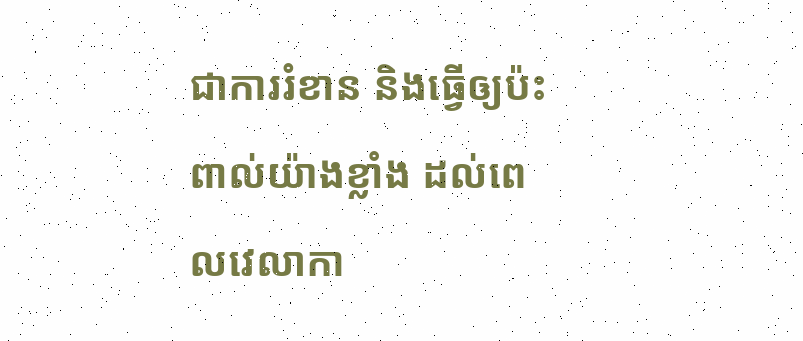ជាការរំខាន និងធ្វើឲ្យប៉ះពាល់យ៉ាងខ្លាំង ដល់ពេលវេលាកា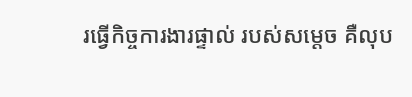រធ្វើកិច្ចការងារផ្ទាល់ របស់សម្ដេច គឺលុប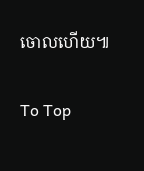ចោលហើយ៕

To Top